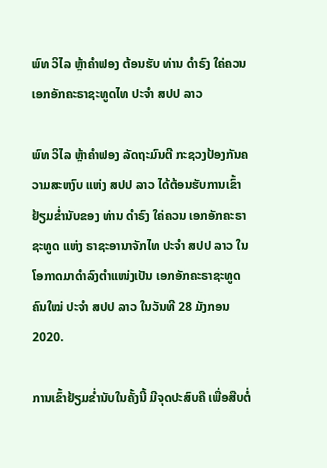ພົທ ວິໄລ ຫຼ້າຄຳຟອງ ຕ້ອນຮັບ ທ່ານ ດໍາຣົງ ໃຄ່ຄວນ ເອກອັກຄະຣາຊະທູດໄທ ປະຈໍາ ສປປ ລາວ

ພົທ ວິໄລ ຫຼ້າຄຳຟອງ ລັດຖະມົນຕີ ກະຊວງປ້ອງກັນຄວາມສະຫງົບ ແຫ່ງ ສປປ ລາວ ໄດ້ຕ້ອນຮັບການເຂົ້າຢ້ຽມຂໍ່ານັບຂອງ ທ່ານ ດໍາຣົງ ໃຄ່ຄວນ ເອກອັກຄະຣາຊະທູດ ແຫ່ງ ຣາຊະອານາຈັກໄທ ປະຈໍາ ສປປ ລາວ ໃນໂອກາດມາດໍາລົງຕໍາແໜ່ງເປັນ ເອກອັກຄະຣາຊະທູດ ຄົນໃໝ່ ປະຈໍາ ສປປ ລາວ ໃນວັນທີ 28 ມັງກອນ 2020.

ການເຂົ້າຢ້ຽມຂໍ່ານັບໃນຄັ້ງນີ້ ມີຈຸດປະສົບຄື ເພື່ອສືບຕໍ່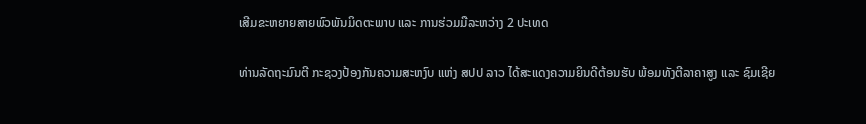ເສີມຂະຫຍາຍສາຍພົວພັນມິດຕະພາບ ແລະ ການຮ່ວມມືລະຫວ່າງ 2 ປະເທດ

ທ່ານລັດຖະມົນຕີ ກະຊວງປ້ອງກັນຄວາມສະຫງົບ ແຫ່ງ ສປປ ລາວ ໄດ້ສະແດງຄວາມຍິນດີຕ້ອນຮັບ ພ້ອມທັງຕີລາຄາສູງ ແລະ ຊົມເຊີຍ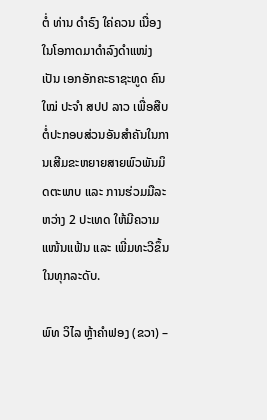ຕໍ່ ທ່ານ ດໍາຣົງ ໃຄ່ຄວນ ເນື່ອງໃນໂອກາດມາດໍາລົງດໍາແໜ່ງເປັນ ເອກອັກຄະຣາຊະທູດ ຄົນໃໝ່ ປະຈໍາ ສປປ ລາວ ເພື່ອສືບຕໍ່ປະກອບສ່ວນອັນສຳຄັນໃນການເສີມຂະຫຍາຍສາຍພົວພັນມິດຕະພາບ ແລະ ການຮ່ວມມືລະຫວ່າງ 2 ປະເທດ ໃຫ້ມີຄວາມແໜ້ນແຟ້ນ ແລະ ເພີ່ມທະວີຂຶ້ນໃນທຸກລະດັບ.

ພົທ ວິໄລ ຫຼ້າຄຳຟອງ (ຂວາ) –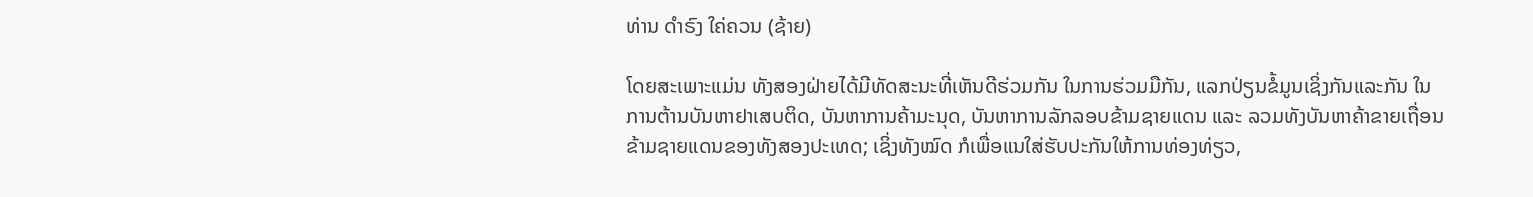ທ່ານ ດໍາຣົງ ໃຄ່ຄວນ (ຊ້າຍ)

ໂດຍສະເພາະແມ່ນ ທັງສອງຝ່າຍໄດ້ມີທັດສະນະທີ່ເຫັນດີຮ່ວມກັນ ໃນການຮ່ວມມືກັນ, ແລກປ່ຽນຂໍ້ມູນເຊິ່ງກັນແລະກັນ ໃນການຕ້ານບັນຫາຢາເສບຕິດ, ບັນຫາການຄ້າມະນຸດ, ບັນຫາການລັກລອບຂ້າມຊາຍແດນ ແລະ ລວມທັງບັນຫາຄ້າຂາຍເຖື່ອນຂ້າມຊາຍແດນຂອງທັງສອງປະເທດ; ເຊິ່ງທັງໝົດ ກໍເພື່ອແນໃສ່ຮັບປະກັນໃຫ້ການທ່ອງທ່ຽວ,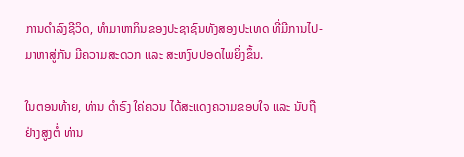ການດຳລົງຊີວິດ, ທຳມາຫາກິນຂອງປະຊາຊົນທັງສອງປະເທດ ທີ່ມີການໄປ-ມາຫາສູ່ກັນ ມີຄວາມສະດວກ ແລະ ສະຫງົບປອດໄພຍິ່ງຂຶ້ນ.

ໃນຕອນທ້າຍ, ທ່ານ ດໍາຣົງ ໃຄ່ຄວນ ໄດ້ສະແດງຄວາມຂອບໃຈ ແລະ ນັບຖືຢ່າງສູງຕໍ່ ທ່ານ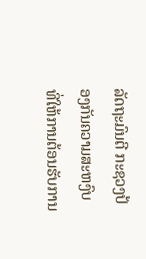ລັດຖະມົນຕີ ກະຊວງປ້ອງກັນຄວາມສະຫງົບ ທີ່ໃຫ້ການຕ້ອນຮັບການ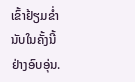ເຂົ້າຢ້ຽມຂໍ່ານັບໃນຄັ້ງນີ້ ຢ່າງອົບອຸ່ນ.